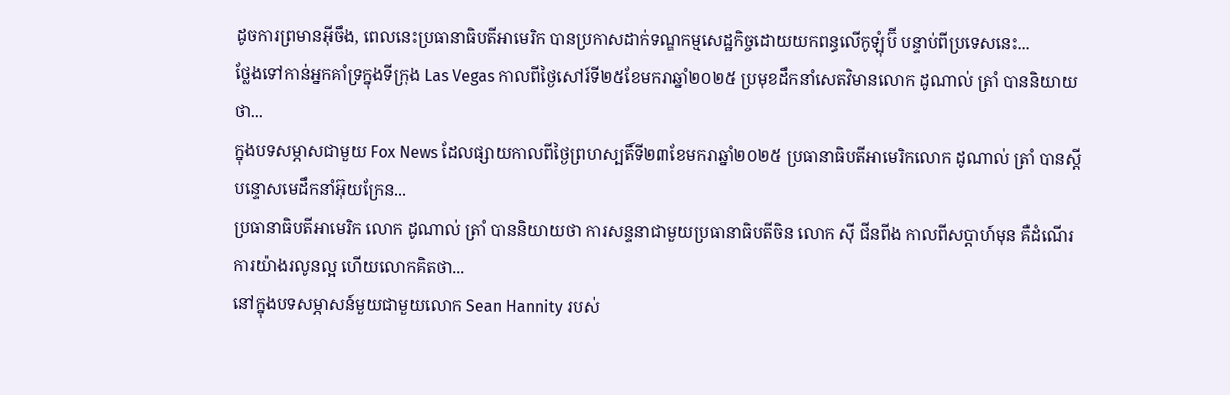ដូចការព្រមានអ៊ីចឹង, ពេលនេះប្រធានាធិបតីអាមេរិក បានប្រកាសដាក់ទណ្ឌកម្មសេដ្ឋកិច្ចដោយយកពន្ធលើកូឡុំប៊ី បន្ទាប់ពីប្រទេសនេះ...
ថ្លែងទៅកាន់អ្នកគាំទ្រក្នុងទីក្រុង Las Vegas កាលពីថ្ងៃសៅរ៍ទី២៥ខែមករាឆ្នាំ២០២៥ ប្រមុខដឹកនាំសេតវិមានលោក ដូណាល់ ត្រាំ បាននិយាយថា...
ក្នុងបទសម្ភាសជាមួយ Fox News ដែលផ្សាយកាលពីថ្ងៃព្រហស្បតិ៍ទី២៣ខែមករាឆ្នាំ២០២៥ ប្រធានាធិបតីអាមេរិកលោក ដូណាល់ ត្រាំ បានស្តីបន្ទោសមេដឹកនាំអ៊ុយក្រែន...
ប្រធានាធិបតីអាមេរិក លោក ដូណាល់ ត្រាំ បាននិយាយថា ការសន្ទនាជាមួយប្រធានាធិបតីចិន លោក ស៊ី ជីនពីង កាលពីសប្តាហ៍មុន គឺដំណើរការយ៉ាងរលូនល្អ ហើយលោកគិតថា...
នៅក្នុងបទសម្ភាសន៍មួយជាមួយលោក Sean Hannity របស់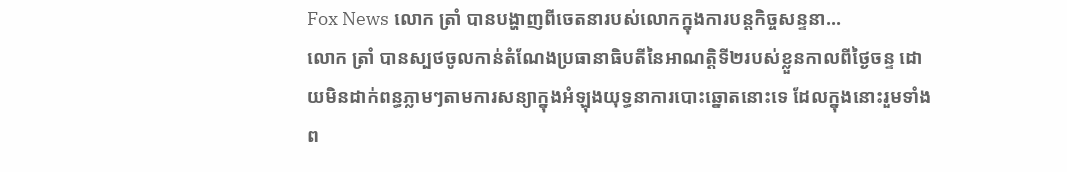Fox News លោក ត្រាំ បានបង្ហាញពីចេតនារបស់លោកក្នុងការបន្តកិច្ចសន្ទនា...
លោក ត្រាំ បានស្បថចូលកាន់តំណែងប្រធានាធិបតីនៃអាណត្តិទី២របស់ខ្លួនកាលពីថ្ងៃចន្ទ ដោយមិនដាក់ពន្ធភ្លាមៗតាមការសន្យាក្នុងអំឡុងយុទ្ធនាការបោះឆ្នោតនោះទេ ដែលក្នុងនោះរួមទាំងព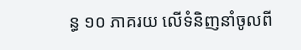ន្ធ ១០ ភាគរយ លើទំនិញនាំចូលពី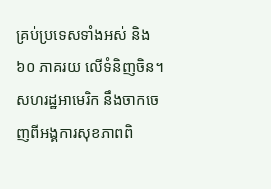គ្រប់ប្រទេសទាំងអស់ និង ៦០ ភាគរយ លើទំនិញចិន។
សហរដ្ឋអាមេរិក នឹងចាកចេញពីអង្គការសុខភាពពិ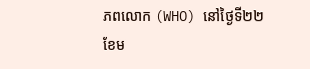ភពលោក (WHO) នៅថ្ងៃទី២២ខែម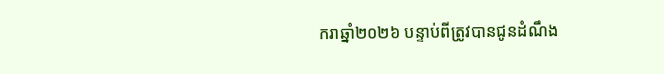ករាឆ្នាំ២០២៦ បន្ទាប់ពីត្រូវបានជូនដំណឹង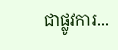ជាផ្លូវការ...